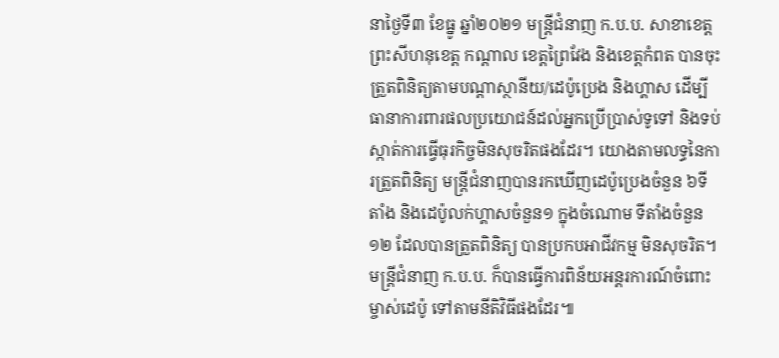នាថ្ងៃទី៣ ខែធ្នូ ឆ្នាំ២០២១ មន្ត្រីជំនាញ ក.ប.ប. សាខាខេត្តព្រះសីហនុខេត្ត កណ្ដាល ខេត្តព្រៃវែង និងខេត្តកំពត បានចុះត្រួតពិនិត្យតាមបណ្ដាស្ថានីយ/ដេប៉ូប្រេង និងហ្គាស ដើម្បីធានាការពារផលប្រយោជន៍ដល់អ្នកប្រើប្រាស់ទូទៅ និងទប់ស្កាត់ការធ្វើធុរកិច្ចមិនសុចរិតផងដែរ។ យោងតាមលទ្ធនៃការត្រួតពិនិត្យ មន្ត្រីជំនាញបានរកឃើញដេប៉ូប្រេងចំនួន ៦ទីតាំង និងដេប៉ូលក់ហ្គាសចំនួន១ ក្នុងចំណោម ទីតាំងចំនួន១២ ដែលបានត្រួតពិនិត្យ បានប្រកបអាជីវកម្ម មិនសុចរិត។ មន្ត្រីជំនាញ ក.ប.ប. ក៏បានធ្វើការពិន័យអន្តរការណ៍ចំពោះម្ចាស់ដេប៉ូ ទៅតាមនីតិវិធីផងដែរ៕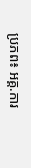ប្រភព៖ អគ្គ.ការ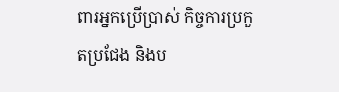ពារអ្នកប្រើប្រាស់ កិច្ចការប្រកួតប្រជែង និងប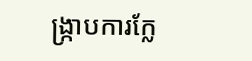ង្ក្រាបការក្លែ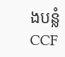ងបន្លំ CCF